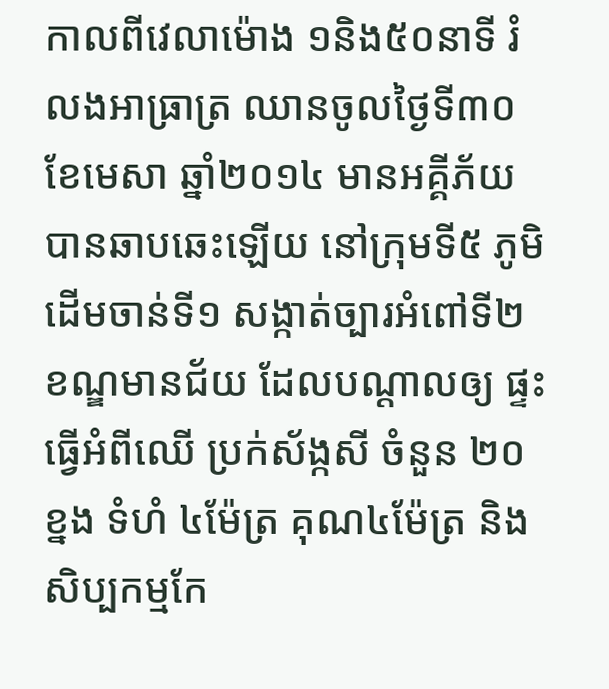កាលពីវេលាម៉ោង ១និង៥០នាទី រំលងអាធ្រាត្រ ឈានចូលថ្ងៃទី៣០ ខែមេសា ឆ្នាំ២០១៤ មានអគ្គីភ័យបានឆាបឆេះឡើយ នៅក្រុមទី៥ ភូមិដើមចាន់ទី១ សង្កាត់ច្បារអំពៅទី២ ខណ្ឌមានជ័យ ដែលបណ្ដាលឲ្យ ផ្ទះធ្វើអំពីឈើ ប្រក់ស័ង្កសី ចំនួន ២០ខ្នង ទំហំ ៤ម៉ែត្រ គុណ៤ម៉ែត្រ និងសិប្បកម្មកែ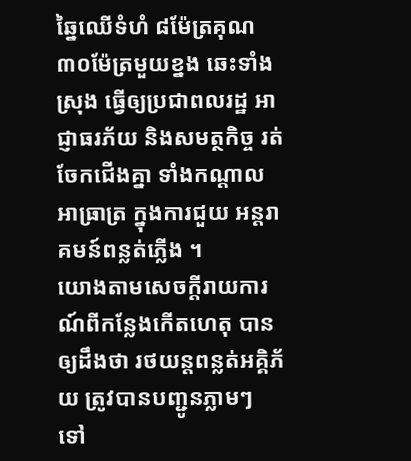ឆ្នៃឈើទំហំ ៨ម៉ែត្រគុណ៣០ម៉ែត្រមួយខ្នង ឆេះទាំងស្រុង ធ្វើឲ្យប្រជាពលរដ្ឋ អាជ្ញាធរភ័យ និងសមត្ថកិច្ច រត់ចែកជើងគ្នា ទាំងកណ្តាលអាធ្រាត្រ ក្នុងការជួយ អន្តរាគមន៍ពន្លត់ភ្លើង ។
យោងតាមសេចក្ដីរាយការណ៍ពីកន្លែងកើតហេតុ បានឲ្យដឹងថា រថយន្ដពន្លត់អគ្គិភ័យ ត្រូវបានបញ្ជូនភ្លាមៗ ទៅ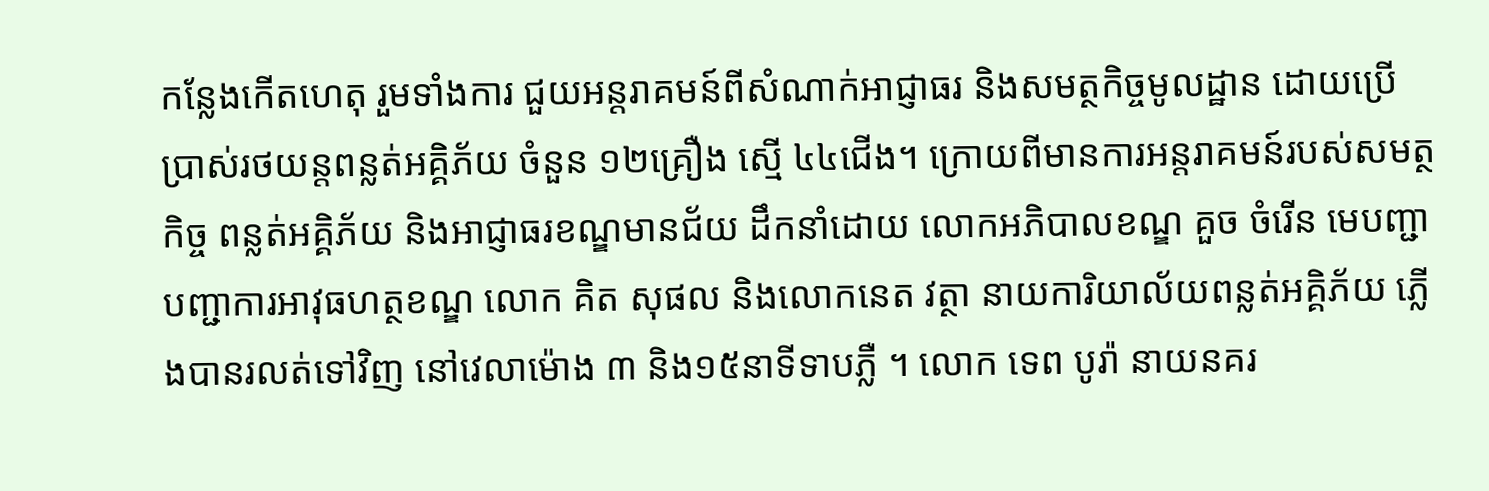កន្លែងកើតហេតុ រួមទាំងការ ជួយអន្ដរាគមន៍ពីសំណាក់អាជ្ញាធរ និងសមត្ថកិច្ចមូលដ្ឋាន ដោយប្រើប្រាស់រថយន្តពន្លត់អគ្គិភ័យ ចំនួន ១២គ្រឿង ស្មើ ៤៤ជើង។ ក្រោយពីមានការអន្តរាគមន៍របស់សមត្ថកិច្ច ពន្លត់អគ្គិភ័យ និងអាជ្ញាធរខណ្ឌមានជ័យ ដឹកនាំដោយ លោកអភិបាលខណ្ឌ គួច ចំរើន មេបញ្ជាបញ្ជាការអាវុធហត្ថខណ្ឌ លោក គិត សុផល និងលោកនេត វត្ថា នាយការិយាល័យពន្លត់អគ្គិភ័យ ភ្លើងបានរលត់ទៅវិញ នៅវេលាម៉ោង ៣ និង១៥នាទីទាបភ្លឺ ។ លោក ទេព បូរ៉ា នាយនគរ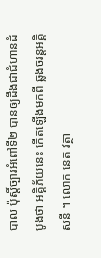បាល ប៉ុស្តិ៍ច្បារអំពៅទី២ បានឲ្យដឹងជាជំហានដំបូងថា អគ្គិភ័យនេះ កើតឡើងមកពី ឆ្លងចរន្តអគ្គិសនី ។ លោក នេត វត្ថា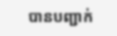បានបញ្ជាក់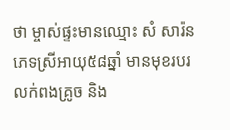ថា ម្ចាស់ផ្ទះមានឈ្មោះ សំ សារ៉ន ភេទស្រីអាយុ៥៨ឆ្នាំ មានមុខរបរលក់ពងគ្រូច និង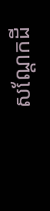សណ្តែកដី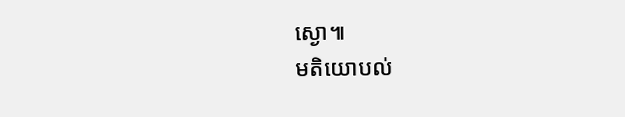ស្ងោ៕
មតិយោបល់